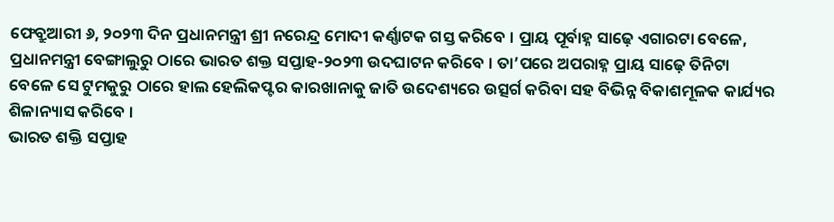ଫେବ୍ରୁଆରୀ ୬, ୨୦୨୩ ଦିନ ପ୍ରଧାନମନ୍ତ୍ରୀ ଶ୍ରୀ ନରେନ୍ଦ୍ର ମୋଦୀ କର୍ଣ୍ଣାଟକ ଗସ୍ତ କରିବେ । ପ୍ରାୟ ପୂର୍ବାହ୍ନ ସାଢ଼େ ଏଗାରଟା ବେଳେ, ପ୍ରଧାନମନ୍ତ୍ରୀ ବେଙ୍ଗାଲୁରୁ ଠାରେ ଭାରତ ଶକ୍ତ ସପ୍ତାହ-୨୦୨୩ ଉଦଘାଟନ କରିବେ । ତା’ପରେ ଅପରାହ୍ନ ପ୍ରାୟ ସାଢ଼େ ତିନିଟା ବେଳେ ସେ ଟୁମକୁରୁ ଠାରେ ହାଲ ହେଲିକପ୍ଟର କାରଖାନାକୁ ଜାତି ଉଦେଶ୍ୟରେ ଉତ୍ସର୍ଗ କରିବା ସହ ବିଭିନ୍ନ ବିକାଶମୂଳକ କାର୍ଯ୍ୟର ଶିଳାନ୍ୟାସ କରିବେ ।
ଭାରତ ଶକ୍ତି ସପ୍ତାହ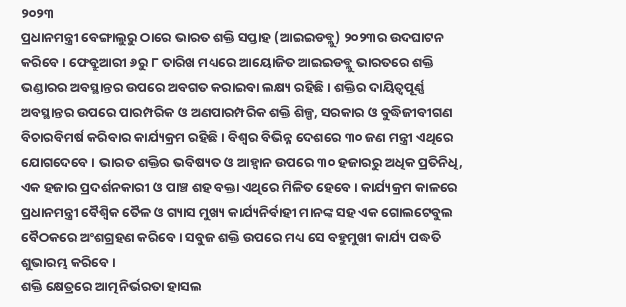୨୦୨୩
ପ୍ରଧାନମନ୍ତ୍ରୀ ବେଙ୍ଗାଲୁରୁ ଠାରେ ଭାରତ ଶକ୍ତି ସପ୍ତାହ (ଆଇଇଡବ୍ଲୁ) ୨୦୨୩ର ଉଦଘାଟନ କରିବେ । ଫେବ୍ରୁଆରୀ ୬ରୁ ୮ ତାରିଖ ମଧ୍ୟରେ ଆୟୋଜିତ ଆଇଇଡବ୍ଲୁ ଭାରତରେ ଶକ୍ତି ଭଣ୍ଡାରର ଅବସ୍ଥାନ୍ତର ଉପରେ ଅବଗତ କରାଇବା ଲକ୍ଷ୍ୟ ରହିଛି । ଶକ୍ତିର ଦାୟିତ୍ୱପୂର୍ଣ୍ଣ ଅବସ୍ଥାନ୍ତର ଉପରେ ପାରମ୍ପରିକ ଓ ଅଣପାରମ୍ପରିକ ଶକ୍ତି ଶିଳ୍ପ, ସରକାର ଓ ବୁଦ୍ଧିଜୀବୀଗଣ ବିଚାରବିମର୍ଷ କରିବାର କାର୍ଯ୍ୟକ୍ରମ ରହିଛି । ବିଶ୍ୱର ବିଭିନ୍ନ ଦେଶରେ ୩୦ ଜଣ ମନ୍ତ୍ରୀ ଏଥିରେ ଯୋଗଦେବେ । ଭାରତ ଶକ୍ତିର ଭବିଷ୍ୟତ ଓ ଆହ୍ୱାନ ଉପରେ ୩୦ ହଜାରରୁ ଅଧିକ ପ୍ରତିନିଧି, ଏକ ହଜାର ପ୍ରଦର୍ଶନକାରୀ ଓ ପାଞ୍ଚ ଶହ ବକ୍ତା ଏଥିରେ ମିଳିତ ହେବେ । କାର୍ଯ୍ୟକ୍ରମ କାଳରେ ପ୍ରଧାନମନ୍ତ୍ରୀ ବୈଶ୍ୱିକ ତୈଳ ଓ ଗ୍ୟାସ ମୁଖ୍ୟ କାର୍ଯ୍ୟନିର୍ବାହୀ ମାନଙ୍କ ସହ ଏକ ଗୋଲଟେବୁଲ ବୈଠକରେ ଅଂଶଗ୍ରହଣ କରିବେ । ସବୁଜ ଶକ୍ତି ଉପରେ ମଧ୍ୟ ସେ ବହୁମୁଖୀ କାର୍ଯ୍ୟ ପଦ୍ଧତି ଶୁଭାରମ୍ଭ କରିବେ ।
ଶକ୍ତି କ୍ଷେତ୍ରରେ ଆତ୍ମନିର୍ଭରତା ହାସଲ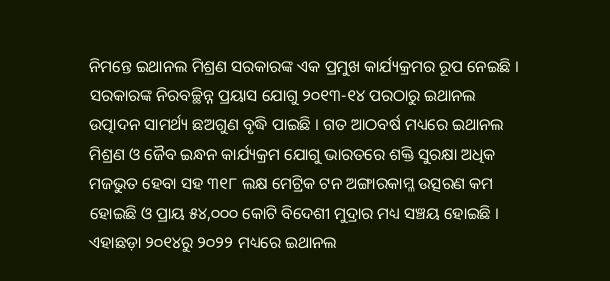ନିମନ୍ତେ ଇଥାନଲ ମିଶ୍ରଣ ସରକାରଙ୍କ ଏକ ପ୍ରମୁଖ କାର୍ଯ୍ୟକ୍ରମର ରୂପ ନେଇଛି । ସରକାରଙ୍କ ନିରବଚ୍ଛିନ୍ନ ପ୍ରୟାସ ଯୋଗୁ ୨୦୧୩-୧୪ ପରଠାରୁ ଇଥାନଲ ଉତ୍ପାଦନ ସାମର୍ଥ୍ୟ ଛଅଗୁଣ ବୃଦ୍ଧି ପାଇଛି । ଗତ ଆଠବର୍ଷ ମଧ୍ୟରେ ଇଥାନଲ ମିଶ୍ରଣ ଓ ଜୈବ ଇନ୍ଧନ କାର୍ଯ୍ୟକ୍ରମ ଯୋଗୁ ଭାରତରେ ଶକ୍ତି ସୁରକ୍ଷା ଅଧିକ ମଜଭୁତ ହେବା ସହ ୩୧୮ ଲକ୍ଷ ମେଟ୍ରିକ ଟନ ଅଙ୍ଗାରକାମ୍ଳ ଉତ୍ସରଣ କମ ହୋଇଛି ଓ ପ୍ରାୟ ୫୪,୦୦୦ କୋଟି ବିଦେଶୀ ମୁଦ୍ରାର ମଧ୍ୟ ସଞ୍ଚୟ ହୋଇଛି । ଏହାଛଡ଼ା ୨୦୧୪ରୁ ୨୦୨୨ ମଧ୍ୟରେ ଇଥାନଲ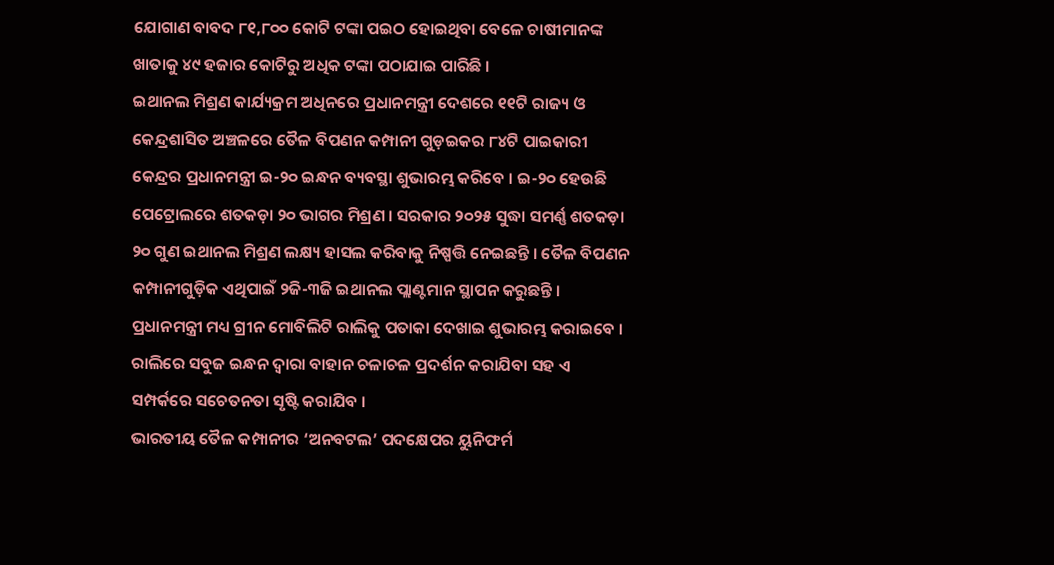ଯୋଗାଣ ବାବଦ ୮୧,୮୦୦ କୋଟି ଟଙ୍କା ପଇଠ ହୋଇଥିବା ବେଳେ ଚାଷୀମାନଙ୍କ ଖାତାକୁ ୪୯ ହଜାର କୋଟିରୁ ଅଧିକ ଟଙ୍କା ପଠାଯାଇ ପାରିଛି ।
ଇଥାନଲ ମିଶ୍ରଣ କାର୍ଯ୍ୟକ୍ରମ ଅଧିନରେ ପ୍ରଧାନମନ୍ତ୍ରୀ ଦେଶରେ ୧୧ଟି ରାଜ୍ୟ ଓ କେନ୍ଦ୍ରଶାସିତ ଅଞ୍ଚଳରେ ତୈଳ ବିପଣନ କମ୍ପାନୀ ଗୁଡ଼ଇକର ୮୪ଟି ପାଇକାରୀ କେନ୍ଦ୍ରର ପ୍ରଧାନମନ୍ତ୍ରୀ ଇ-୨୦ ଇନ୍ଧନ ବ୍ୟବସ୍ଥା ଶୁଭାରମ୍ଭ କରିବେ । ଇ-୨୦ ହେଉଛି ପେଟ୍ରୋଲରେ ଶତକଡ଼ା ୨୦ ଭାଗର ମିଶ୍ରଣ । ସରକାର ୨୦୨୫ ସୁଦ୍ଧା ସମର୍ଣ୍ଣ ଶତକଡ଼ା ୨୦ ଗୁଣ ଇଥାନଲ ମିଶ୍ରଣ ଲକ୍ଷ୍ୟ ହାସଲ କରିବାକୁ ନିଷ୍ପତ୍ତି ନେଇଛନ୍ତି । ତୈଳ ବିପଣନ କମ୍ପାନୀଗୁଡ଼ିକ ଏଥିପାଇଁ ୨ଜି-୩ଜି ଇଥାନଲ ପ୍ଲାଣ୍ଟମାନ ସ୍ଥାପନ କରୁଛନ୍ତି ।
ପ୍ରଧାନମନ୍ତ୍ରୀ ମଧ୍ୟ ଗ୍ରୀନ ମୋବିଲିଟି ରାଲିକୁ ପତାକା ଦେଖାଇ ଶୁଭାରମ୍ଭ କରାଇବେ । ରାଲିରେ ସବୁଜ ଇନ୍ଧନ ଦ୍ୱାରା ବାହାନ ଚଳାଚଳ ପ୍ରଦର୍ଶନ କରାଯିବା ସହ ଏ ସମ୍ପର୍କରେ ସଚେତନତା ସୃଷ୍ଟି କରାଯିବ ।
ଭାରତୀୟ ତୈଳ କମ୍ପାନୀର ‘ଅନବଟଲ’ ପଦକ୍ଷେପର ୟୁନିଫର୍ମ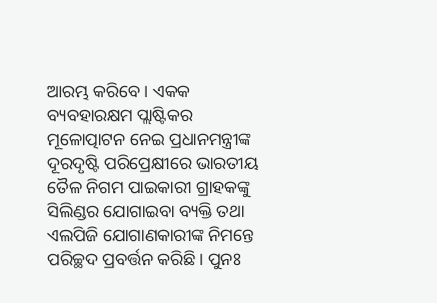ଆରମ୍ଭ କରିବେ । ଏକକ ବ୍ୟବହାରକ୍ଷମ ପ୍ଲାଷ୍ଟିକର ମୂଳୋତ୍ପାଟନ ନେଇ ପ୍ରଧାନମନ୍ତ୍ରୀଙ୍କ ଦୂରଦୃଷ୍ଟି ପରିପ୍ରେକ୍ଷୀରେ ଭାରତୀୟ ତୈଳ ନିଗମ ପାଇକାରୀ ଗ୍ରାହକଙ୍କୁ ସିଲିଣ୍ଡର ଯୋଗାଇବା ବ୍ୟକ୍ତି ତଥା ଏଲପିଜି ଯୋଗାଣକାରୀଙ୍କ ନିମନ୍ତେ ପରିଚ୍ଛଦ ପ୍ରବର୍ତ୍ତନ କରିଛି । ପୁନଃ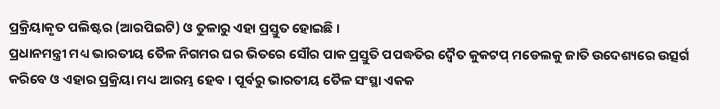ପ୍ରକ୍ରିୟାକୃତ ପଲିଷ୍ଟର (ଆରପିଇଟି) ଓ ତୁଳାରୁ ଏହା ପ୍ରସ୍ତୁତ ହୋଇଛି ।
ପ୍ରଧାନମନ୍ତ୍ରୀ ମଧ୍ୟ ଭାରତୀୟ ତୈଳ ନିଗମର ଘର ଭିତରେ ସୌର ପାକ ପ୍ରସ୍ତୁତି ପପଦ୍ଧତିର ଦ୍ୱୈତ କୁକଟପ୍ ମଡେଲକୁ ଜାତି ଉଦେଶ୍ୟରେ ଉତ୍ସର୍ଗ କରିବେ ଓ ଏହାର ପ୍ରକ୍ରିୟା ମଧ୍ୟ ଆରମ୍ଭ ହେବ । ପୂର୍ବରୁ ଭାରତୀୟ ତୈଳ ସଂସ୍ଥା ଏକକ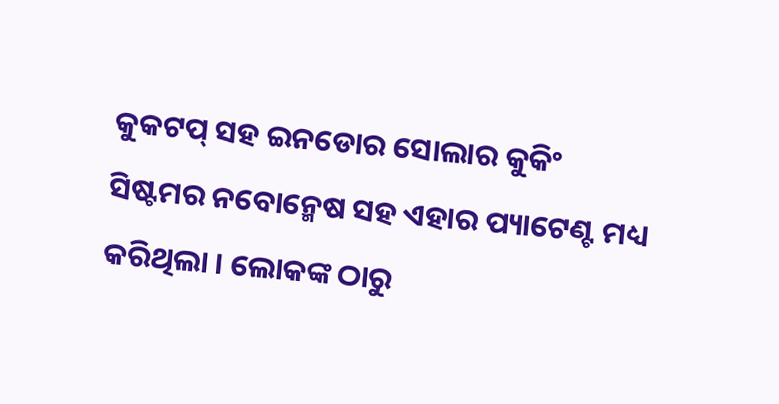କୁକଟପ୍ ସହ ଇନଡୋର ସୋଲାର କୁକିଂ ସିଷ୍ଟମର ନବୋନ୍ମେଷ ସହ ଏହାର ପ୍ୟାଟେଣ୍ଟ ମଧ୍ୟ କରିଥିଲା । ଲୋକଙ୍କ ଠାରୁ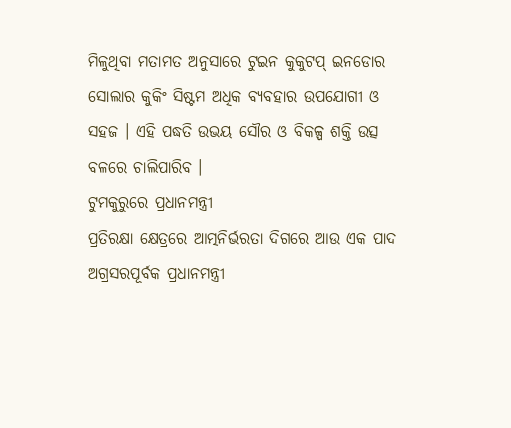ମିଳୁଥିବା ମତାମତ ଅନୁସାରେ ଟୁଇନ କୁକୁଟପ୍ ଇନଡୋର ସୋଲାର କୁକିଂ ସିଷ୍ଟମ ଅଧିକ ବ୍ୟବହାର ଉପଯୋଗୀ ଓ ସହଜ । ଏହି ପଦ୍ଧତି ଉଭୟ ସୌର ଓ ବିକଳ୍ପ ଶକ୍ତି ଉତ୍ସ ବଳରେ ଚାଲିପାରିବ ।
ଟୁମକୁରୁରେ ପ୍ରଧାନମନ୍ତ୍ରୀ
ପ୍ରତିରକ୍ଷା କ୍ଷେତ୍ରରେ ଆତ୍ମନିର୍ଭରତା ଦିଗରେ ଆଉ ଏକ ପାଦ ଅଗ୍ରସରପୂର୍ବକ ପ୍ରଧାନମନ୍ତ୍ରୀ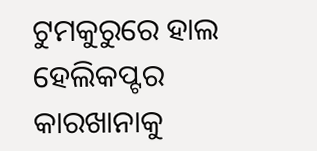ଟୁମକୁରୁରେ ହାଲ ହେଲିକପ୍ଟର କାରଖାନାକୁ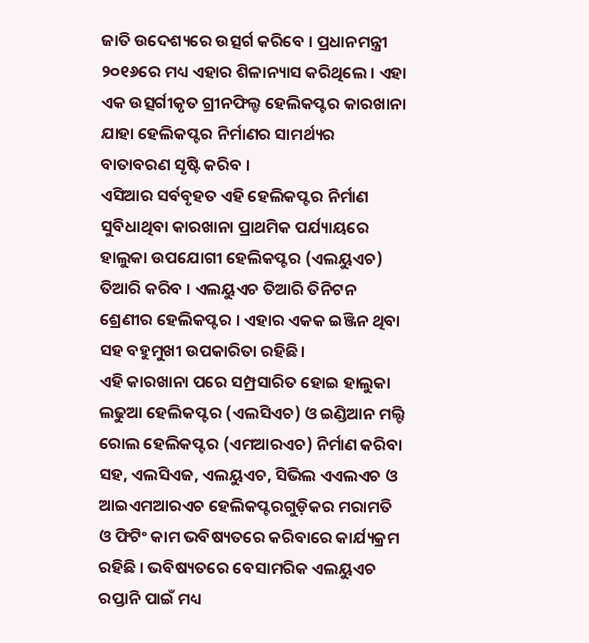ଜାତି ଉଦେଶ୍ୟରେ ଉତ୍ସର୍ଗ କରିବେ । ପ୍ରଧାନମନ୍ତ୍ରୀ ୨୦୧୬ରେ ମଧ୍ୟ ଏହାର ଶିଳାନ୍ୟାସ କରିଥିଲେ । ଏହା ଏକ ଉତ୍ସର୍ଗୀକୃତ ଗ୍ରୀନଫିଲ୍ଡ ହେଲିକପ୍ଟର କାରଖାନା ଯାହା ହେଲିକପ୍ଟର ନିର୍ମାଣର ସାମର୍ଥ୍ୟର ବାତାବରଣ ସୃଷ୍ଟି କରିବ ।
ଏସିଆର ସର୍ବବୃହତ ଏହି ହେଲିକପ୍ଟର ନିର୍ମାଣ ସୁବିଧାଥିବା କାରଖାନା ପ୍ରାଥମିକ ପର୍ଯ୍ୟାୟରେ ହାଲୁକା ଉପଯୋଗୀ ହେଲିକପ୍ଟର (ଏଲୟୁଏଚ) ତିଆରି କରିବ । ଏଲୟୁଏଚ ତିଆରି ତିନିଟନ ଶ୍ରେଣୀର ହେଲିକପ୍ଟର । ଏହାର ଏକକ ଇଞ୍ଜିନ ଥିବା ସହ ବହୁମୁଖୀ ଉପକାରିତା ରହିଛି ।
ଏହି କାରଖାନା ପରେ ସମ୍ପ୍ରସାରିତ ହୋଇ ହାଲୁକା ଲଢୁଆ ହେଲିକପ୍ଟର (ଏଲସିଏଚ) ଓ ଇଣ୍ଡିଆନ ମଲ୍ଟି ରୋଲ ହେଲିକପ୍ଟର (ଏମଆରଏଚ) ନିର୍ମାଣ କରିବା ସହ, ଏଲସିଏଜ, ଏଲୟୁଏଚ, ସିଭିଲ ଏଏଲଏଚ ଓ ଆଇଏମଆରଏଚ ହେଲିକପ୍ଟରଗୁଡ଼ିକର ମରାମତି ଓ ଫିଟିଂ କାମ ଭବିଷ୍ୟତରେ କରିବାରେ କାର୍ଯ୍ୟକ୍ରମ ରହିଛି । ଭବିଷ୍ୟତରେ ବେସାମରିକ ଏଲୟୁଏଚ ରପ୍ତାନି ପାଇଁ ମଧ୍ୟ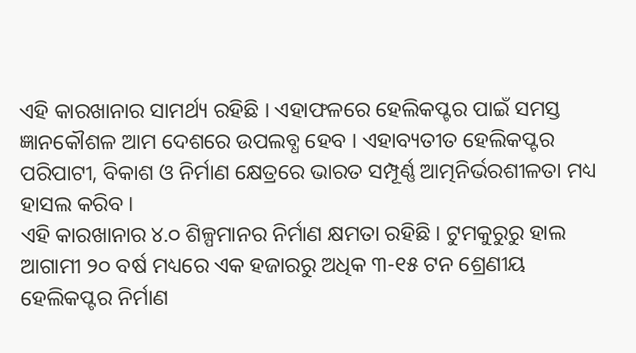ଏହି କାରଖାନାର ସାମର୍ଥ୍ୟ ରହିଛି । ଏହାଫଳରେ ହେଲିକପ୍ଟର ପାଇଁ ସମସ୍ତ ଜ୍ଞାନକୌଶଳ ଆମ ଦେଶରେ ଉପଲବ୍ଧ ହେବ । ଏହାବ୍ୟତୀତ ହେଲିକପ୍ଟର ପରିପାଟୀ, ବିକାଶ ଓ ନିର୍ମାଣ କ୍ଷେତ୍ରରେ ଭାରତ ସମ୍ପୂର୍ଣ୍ଣ ଆତ୍ମନିର୍ଭରଶୀଳତା ମଧ୍ୟ ହାସଲ କରିବ ।
ଏହି କାରଖାନାର ୪.୦ ଶିଳ୍ପମାନର ନିର୍ମାଣ କ୍ଷମତା ରହିଛି । ଟୁମକୁରୁରୁ ହାଲ ଆଗାମୀ ୨୦ ବର୍ଷ ମଧ୍ୟରେ ଏକ ହଜାରରୁ ଅଧିକ ୩-୧୫ ଟନ ଶ୍ରେଣୀୟ ହେଲିକପ୍ଟର ନିର୍ମାଣ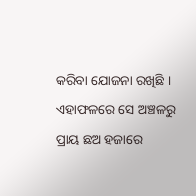କରିବା ଯୋଜନା ରଖିଛି । ଏହାଫଳରେ ସେ ଅଞ୍ଚଳରୁ ପ୍ରାୟ ଛଅ ହଜାରେ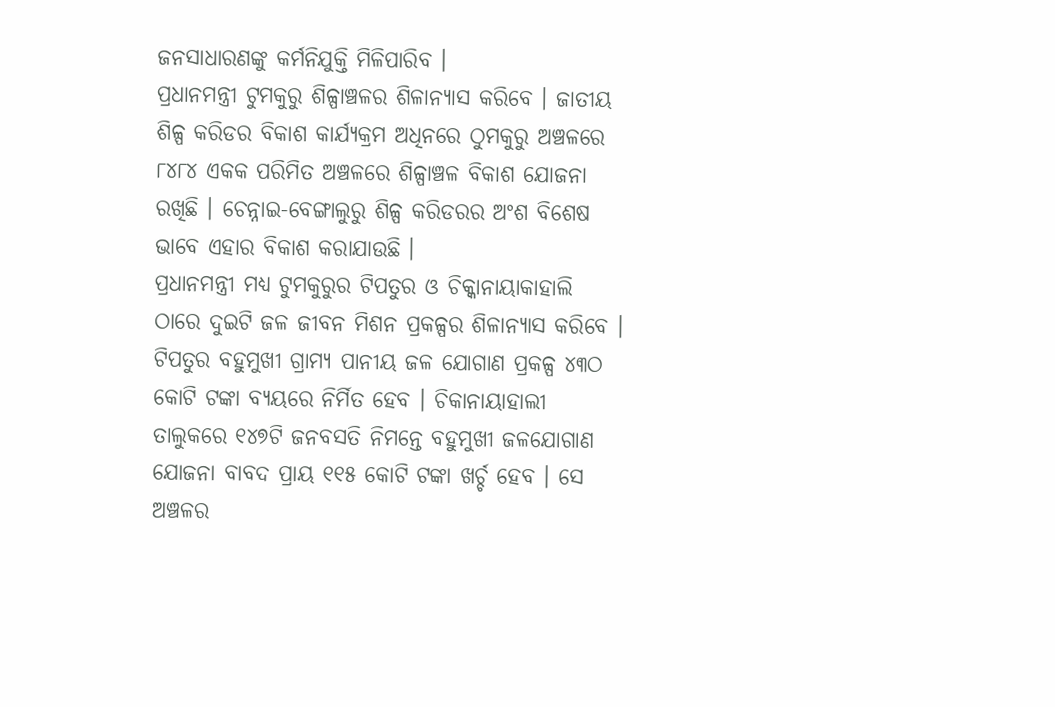ଜନସାଧାରଣଙ୍କୁ କର୍ମନିଯୁକ୍ତି ମିଳିପାରିବ ।
ପ୍ରଧାନମନ୍ତ୍ରୀ ଟୁମକୁରୁ ଶିଳ୍ପାଞ୍ଚଳର ଶିଳାନ୍ୟାସ କରିବେ । ଜାତୀୟ ଶିଳ୍ପ କରିଡର ବିକାଶ କାର୍ଯ୍ୟକ୍ରମ ଅଧିନରେ ଠୁମକୁରୁ ଅଞ୍ଚଳରେ ୮୪୮୪ ଏକକ ପରିମିତ ଅଞ୍ଚଳରେ ଶିଳ୍ପାଞ୍ଚଳ ବିକାଶ ଯୋଜନା ରଖିଛି । ଚେନ୍ନାଇ-ବେଙ୍ଗାଲୁରୁ ଶିଳ୍ପ କରିଡରର ଅଂଶ ବିଶେଷ ଭାବେ ଏହାର ବିକାଶ କରାଯାଉଛି ।
ପ୍ରଧାନମନ୍ତ୍ରୀ ମଧ୍ୟ ଟୁମକୁରୁର ଟିପତୁର ଓ ଚିକ୍କାନାୟାକାହାଲି ଠାରେ ଦୁଇଟି ଜଳ ଜୀବନ ମିଶନ ପ୍ରକଳ୍ପର ଶିଳାନ୍ୟାସ କରିବେ । ଟିପତୁର ବହୁମୁଖୀ ଗ୍ରାମ୍ୟ ପାନୀୟ ଜଳ ଯୋଗାଣ ପ୍ରକଳ୍ପ ୪୩ଠ କୋଟି ଟଙ୍କା ବ୍ୟୟରେ ନିର୍ମିତ ହେବ । ଚିକାନାୟାହାଲୀ ତାଲୁକରେ ୧୪୭ଟି ଜନବସତି ନିମନ୍ତେ ବହୁମୁଖୀ ଜଳଯୋଗାଣ ଯୋଜନା ବାବଦ ପ୍ରାୟ ୧୧୫ କୋଟି ଟଙ୍କା ଖର୍ଚ୍ଚ ହେବ । ସେ ଅଞ୍ଚଳର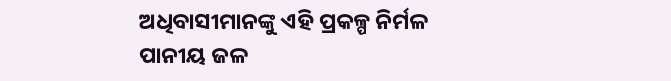ଅଧିବାସୀମାନଙ୍କୁ ଏହି ପ୍ରକଳ୍ପ ନିର୍ମଳ ପାନୀୟ ଜଳ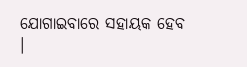ଯୋଗାଇବାରେ ସହାୟକ ହେବ ।